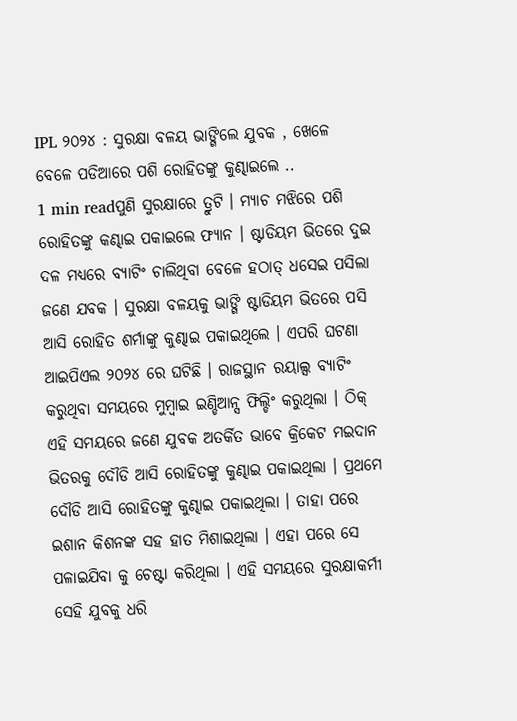IPL ୨୦୨୪ : ସୁରକ୍ଷା ବଳୟ ଭାଙ୍ଗିଲେ ଯୁବକ , ଖେଳେ ବେଳେ ପଡିଆରେ ପଶି ରୋହିତଙ୍କୁ କୁଣ୍ଢାଇଲେ ..
1 min readପୁଣି ସୁରକ୍ଷାରେ ତ୍ରୁଟି । ମ୍ୟାଚ ମଝିରେ ପଶି ରୋହିତଙ୍କୁ କଣ୍ଢାଇ ପକାଇଲେ ଫ୍ୟାନ । ଷ୍ଟାଡିୟମ ଭିତରେ ଦୁଇ ଦଳ ମଧ୍ୟରେ ବ୍ୟାଟିଂ ଚାଲିଥିବା ବେଳେ ହଠାତ୍ ଧସେଇ ପସିଲା ଜଣେ ଯବକ । ସୁରକ୍ଷା ବଳୟକୁ ଭାଙ୍ଗି ଷ୍ଟାଡିୟମ ଭିତରେ ପସି ଆସି ରୋହିତ ଶର୍ମାଙ୍କୁ କୁଣ୍ଢାଇ ପକାଇଥିଲେ । ଏପରି ଘଟଣା ଆଇପିଏଲ ୨୦୨୪ ରେ ଘଟିଛି । ରାଜସ୍ଥାନ ରୟାଲ୍ସ ବ୍ୟାଟିଂ କରୁଥିବା ସମୟରେ ମୁମ୍ବାଇ ଇଣ୍ଡିଆନ୍ସ ଫିଲ୍ଡିଂ କରୁଥିଲା । ଠିକ୍ ଏହି ସମୟରେ ଜଣେ ଯୁବକ ଅତର୍କିତ ଭାବେ କ୍ରିକେଟ ମଇଦାନ ଭିତରକୁ ଦୌଡି ଆସି ରୋହିତଙ୍କୁ କୁଣ୍ଢାଇ ପକାଇଥିଲା । ପ୍ରଥମେ ଦୌଡି ଆସି ରୋହିତଙ୍କୁ କୁଣ୍ଢାଇ ପକାଇଥିଲା । ତାହା ପରେ ଇଶାନ କିଶନଙ୍କ ସହ ହାତ ମିଶାଇଥିଲା । ଏହା ପରେ ସେ ପଳାଇଯିବା କୁ ଚେଷ୍ଟା କରିଥିଲା । ଏହି ସମୟରେ ସୁରକ୍ଷାକର୍ମୀ ସେହି ଯୁବକୁ ଧରି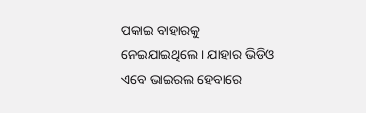ପକାଇ ବାହାରକୁ ନେଇଯାଇଥିଲେ । ଯାହାର ଭିଡିଓ ଏବେ ଭାଇରଲ ହେବାରେ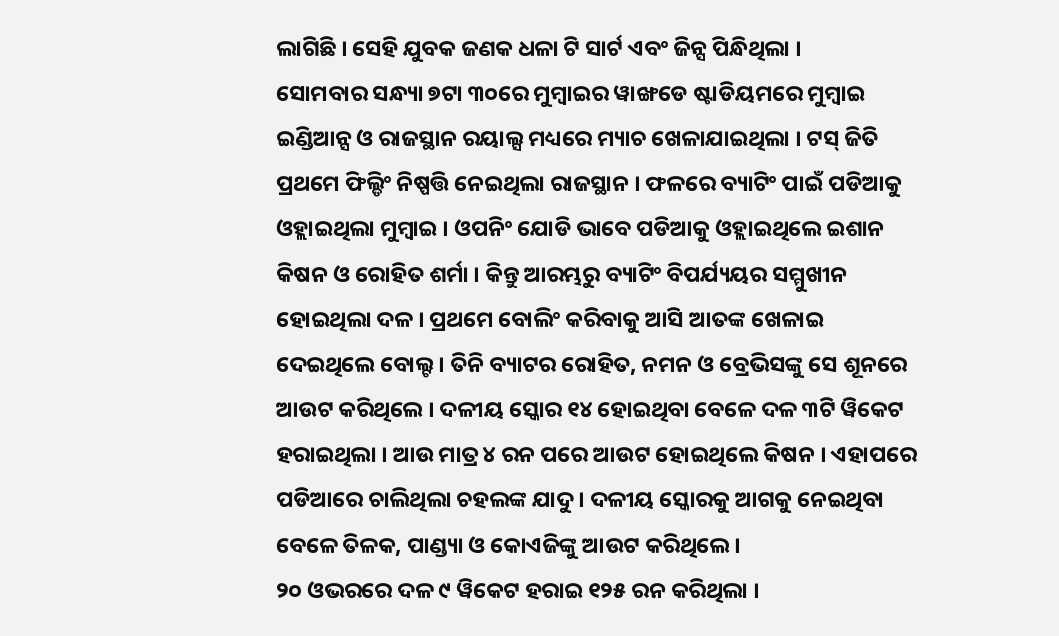ଲାଗିଛି । ସେହି ଯୁବକ ଜଣକ ଧଳା ଟି ସାର୍ଟ ଏବଂ ଜିନ୍ସ ପିନ୍ଧିଥିଲା ।
ସୋମବାର ସନ୍ଧ୍ୟା ୭ଟା ୩୦ରେ ମୁମ୍ବାଇର ୱାଙ୍ଖଡେ ଷ୍ଟାଡିୟମରେ ମୁମ୍ବାଇ ଇଣ୍ଡିଆନ୍ସ ଓ ରାଜସ୍ଥାନ ରୟାଲ୍ସ ମଧ୍ୟରେ ମ୍ୟାଚ ଖେଳାଯାଇଥିଲା । ଟସ୍ ଜିତି ପ୍ରଥମେ ଫିଲ୍ଡିଂ ନିଷ୍ପତ୍ତି ନେଇଥିଲା ରାଜସ୍ଥାନ । ଫଳରେ ବ୍ୟାଟିଂ ପାଇଁ ପଡିଆକୁ ଓହ୍ଲାଇଥିଲା ମୁମ୍ବାଇ । ଓପନିଂ ଯୋଡି ଭାବେ ପଡିଆକୁ ଓହ୍ଲାଇଥିଲେ ଇଶାନ କିଷନ ଓ ରୋହିତ ଶର୍ମା । କିନ୍ତୁ ଆରମ୍ଭରୁ ବ୍ୟାଟିଂ ବିପର୍ଯ୍ୟୟର ସମ୍ମୁଖୀନ ହୋଇଥିଲା ଦଳ । ପ୍ରଥମେ ବୋଲିଂ କରିବାକୁ ଆସି ଆତଙ୍କ ଖେଳାଇ ଦେଇଥିଲେ ବୋଲ୍ଟ । ତିନି ବ୍ୟାଟର ରୋହିତ, ନମନ ଓ ବ୍ରେଭିସଙ୍କୁ ସେ ଶୂନରେ ଆଉଟ କରିଥିଲେ । ଦଳୀୟ ସ୍କୋର ୧୪ ହୋଇଥିବା ବେଳେ ଦଳ ୩ଟି ୱିକେଟ ହରାଇଥିଲା । ଆଉ ମାତ୍ର ୪ ରନ ପରେ ଆଉଟ ହୋଇଥିଲେ କିଷନ । ଏହାପରେ ପଡିଆରେ ଚାଲିଥିଲା ଚହଲଙ୍କ ଯାଦୁ । ଦଳୀୟ ସ୍କୋରକୁ ଆଗକୁ ନେଇଥିବା ବେଳେ ତିଳକ, ପାଣ୍ଡ୍ୟା ଓ କୋଏଜିଙ୍କୁ ଆଉଟ କରିଥିଲେ ।
୨୦ ଓଭରରେ ଦଳ ୯ ୱିକେଟ ହରାଇ ୧୨୫ ରନ କରିଥିଲା ।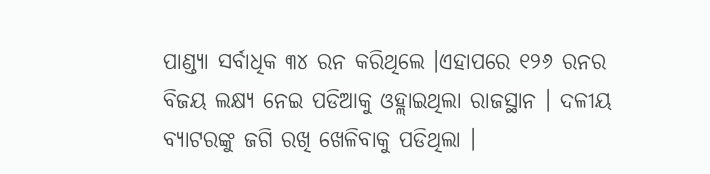ପାଣ୍ଡ୍ୟା ସର୍ବାଧିକ ୩୪ ରନ କରିଥିଲେ ।ଏହାପରେ ୧୨୬ ରନର ବିଜୟ ଲକ୍ଷ୍ୟ ନେଇ ପଡିଆକୁ ଓହ୍ଲାଇଥିଲା ରାଜସ୍ଥାନ । ଦଳୀୟ ବ୍ୟାଟରଙ୍କୁ ଜଗି ରଖି ଖେଳିବାକୁ ପଡିଥିଲା ।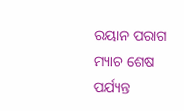ରୟାନ ପରାଗ ମ୍ୟାଚ ଶେଷ ପର୍ଯ୍ୟନ୍ତ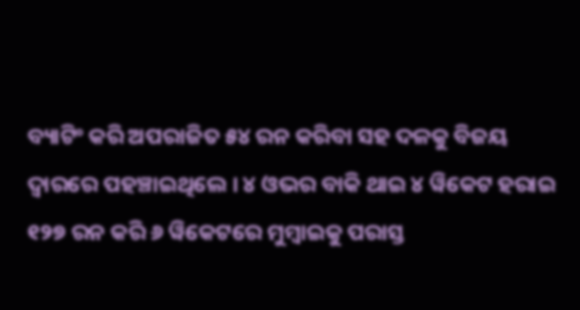ବ୍ୟାଟିଂ କରି ଅପରାଜିତ ୫୪ ରନ କରିବା ସହ ଦଳକୁ ବିଜୟ ଦ୍ୱାରରେ ପହଞ୍ଚାଇଥିଲେ । ୪ ଓଭର ବାକି ଥାଇ ୪ ୱିକେଟ ହରାଇ ୧୨୭ ରନ କରି ୬ ୱିକେଟରେ ମୁମ୍ବାଇକୁ ପରାସ୍ତ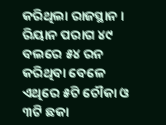କରିଥିଲା ରାଜସ୍ଥାନ । ରିୟାନ ପରାଗ ୪୯ ବଲରେ ୫୪ ରନ କରିଥିବା ବେଳେ ଏଥିରେ ୫ଟି ଚୌକା ଓ ୩ଟି ଛକା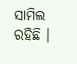ସାମିଲ ରହିଛି ।